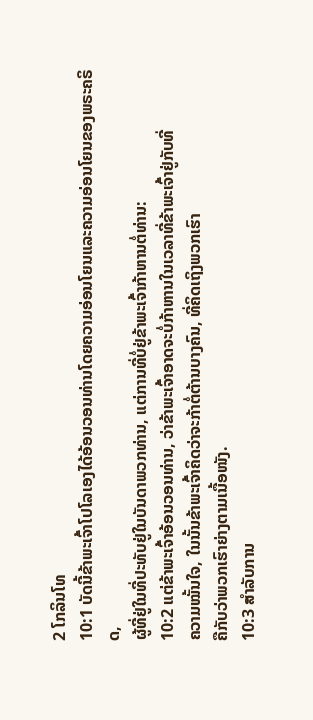2 ໂກລິນໂທ
10:1 ບັດນີ້ຂ້າພະເຈົ້າໂປໂລເອງໄດ້ອ້ອນວອນທ່ານໂດຍຄວາມອ່ອນໂຍນແລະຄວາມອ່ອນໂຍນຂອງພຣະຄຣິດ,
ຜູ້ທີ່ຢູ່ໃນທີ່ປະທັບຢູ່ໃນບັນດາພວກທ່ານ, ແຕ່ການທີ່ບໍ່ຢູ່ຂ້າພະເຈົ້າກ້າຫານຕໍ່ທ່ານ:
10:2 ແຕ່ຂ້າພະເຈົ້າອ້ອນວອນທ່ານ, ວ່າຂ້າພະເຈົ້າອາດຈະບໍ່ກ້າຫານໃນເວລາທີ່ຂ້າພະເຈົ້າຢູ່ກັບທີ່
ຄວາມໝັ້ນໃຈ, ໃນນັ້ນຂ້າພະເຈົ້າຄິດວ່າຈະກ້າຕໍ່ຕ້ານບາງຄົນ, ທີ່ຄິດເຖິງພວກເຮົາ
ຄືກັບວ່າພວກເຮົາຍ່າງຕາມເນື້ອໜັງ.
10:3 ສໍາລັບການ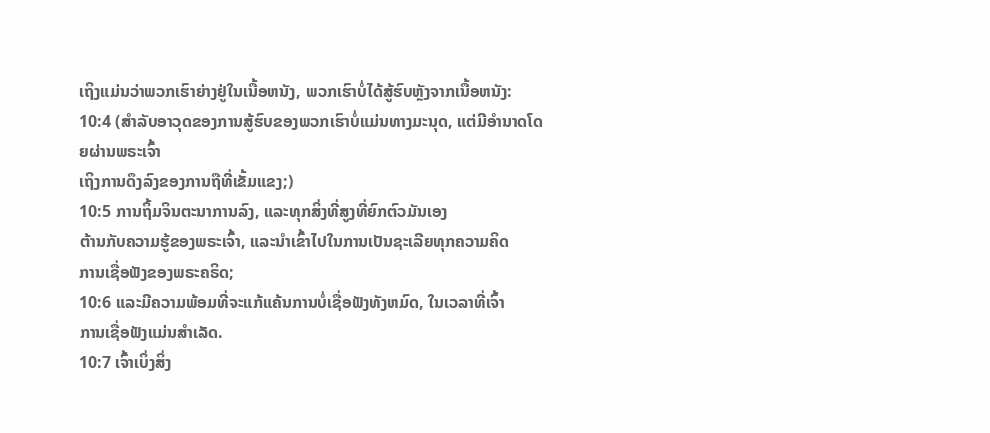ເຖິງແມ່ນວ່າພວກເຮົາຍ່າງຢູ່ໃນເນື້ອຫນັງ, ພວກເຮົາບໍ່ໄດ້ສູ້ຮົບຫຼັງຈາກເນື້ອຫນັງ:
10:4 (ສໍາລັບອາວຸດຂອງການສູ້ຮົບຂອງພວກເຮົາບໍ່ແມ່ນທາງມະນຸດ, ແຕ່ມີອໍານາດໂດຍຜ່ານພຣະເຈົ້າ
ເຖິງການດຶງລົງຂອງການຖືທີ່ເຂັ້ມແຂງ;)
10:5 ການຖິ້ມຈິນຕະນາການລົງ, ແລະທຸກສິ່ງທີ່ສູງທີ່ຍົກຕົວມັນເອງ
ຕ້ານກັບຄວາມຮູ້ຂອງພຣະເຈົ້າ, ແລະນໍາເຂົ້າໄປໃນການເປັນຊະເລີຍທຸກຄວາມຄິດ
ການເຊື່ອຟັງຂອງພຣະຄຣິດ;
10:6 ແລະມີຄວາມພ້ອມທີ່ຈະແກ້ແຄ້ນການບໍ່ເຊື່ອຟັງທັງຫມົດ, ໃນເວລາທີ່ເຈົ້າ
ການເຊື່ອຟັງແມ່ນສໍາເລັດ.
10:7 ເຈົ້າເບິ່ງສິ່ງ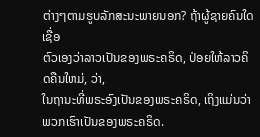ຕ່າງໆຕາມຮູບລັກສະນະພາຍນອກ? ຖ້າຜູ້ຊາຍຄົນໃດເຊື່ອ
ຕົວເອງວ່າລາວເປັນຂອງພຣະຄຣິດ, ປ່ອຍໃຫ້ລາວຄິດຄືນໃຫມ່, ວ່າ,
ໃນຖານະທີ່ພຣະອົງເປັນຂອງພຣະຄຣິດ, ເຖິງແມ່ນວ່າພວກເຮົາເປັນຂອງພຣະຄຣິດ.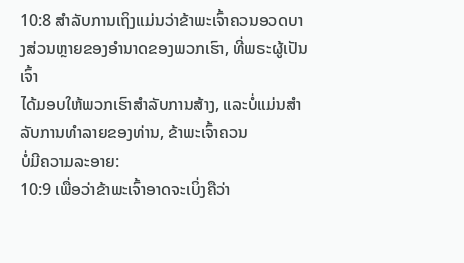10:8 ສໍາລັບການເຖິງແມ່ນວ່າຂ້າພະເຈົ້າຄວນອວດບາງສ່ວນຫຼາຍຂອງອໍານາດຂອງພວກເຮົາ, ທີ່ພຣະຜູ້ເປັນເຈົ້າ
ໄດ້ມອບໃຫ້ພວກເຮົາສໍາລັບການສ້າງ, ແລະບໍ່ແມ່ນສໍາລັບການທໍາລາຍຂອງທ່ານ, ຂ້າພະເຈົ້າຄວນ
ບໍ່ມີຄວາມລະອາຍ:
10:9 ເພື່ອວ່າຂ້າພະເຈົ້າອາດຈະເບິ່ງຄືວ່າ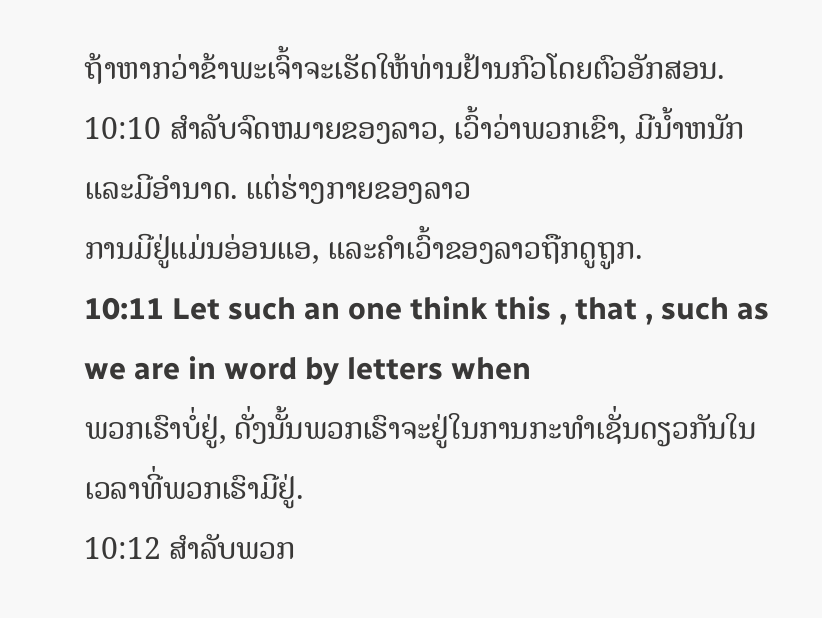ຖ້າຫາກວ່າຂ້າພະເຈົ້າຈະເຮັດໃຫ້ທ່ານຢ້ານກົວໂດຍຕົວອັກສອນ.
10:10 ສໍາລັບຈົດຫມາຍຂອງລາວ, ເວົ້າວ່າພວກເຂົາ, ມີນ້ຳຫນັກແລະມີອໍານາດ. ແຕ່ຮ່າງກາຍຂອງລາວ
ການມີຢູ່ແມ່ນອ່ອນແອ, ແລະຄໍາເວົ້າຂອງລາວຖືກດູຖູກ.
10:11 Let such an one think this , that , such as we are in word by letters when
ພວກເຮົາບໍ່ຢູ່, ດັ່ງນັ້ນພວກເຮົາຈະຢູ່ໃນການກະທໍາເຊັ່ນດຽວກັນໃນເວລາທີ່ພວກເຮົາມີຢູ່.
10:12 ສໍາລັບພວກ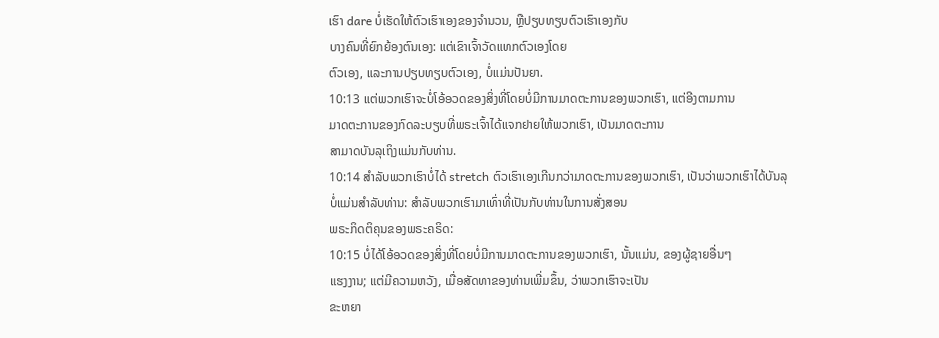ເຮົາ dare ບໍ່ເຮັດໃຫ້ຕົວເຮົາເອງຂອງຈໍານວນ, ຫຼືປຽບທຽບຕົວເຮົາເອງກັບ
ບາງຄົນທີ່ຍົກຍ້ອງຕົນເອງ: ແຕ່ເຂົາເຈົ້າວັດແທກຕົວເອງໂດຍ
ຕົວເອງ, ແລະການປຽບທຽບຕົວເອງ, ບໍ່ແມ່ນປັນຍາ.
10:13 ແຕ່ພວກເຮົາຈະບໍ່ໂອ້ອວດຂອງສິ່ງທີ່ໂດຍບໍ່ມີການມາດຕະການຂອງພວກເຮົາ, ແຕ່ອີງຕາມການ
ມາດຕະການຂອງກົດລະບຽບທີ່ພຣະເຈົ້າໄດ້ແຈກຢາຍໃຫ້ພວກເຮົາ, ເປັນມາດຕະການ
ສາມາດບັນລຸເຖິງແມ່ນກັບທ່ານ.
10:14 ສໍາລັບພວກເຮົາບໍ່ໄດ້ stretch ຕົວເຮົາເອງເກີນກວ່າມາດຕະການຂອງພວກເຮົາ, ເປັນວ່າພວກເຮົາໄດ້ບັນລຸ
ບໍ່ແມ່ນສໍາລັບທ່ານ: ສໍາລັບພວກເຮົາມາເທົ່າທີ່ເປັນກັບທ່ານໃນການສັ່ງສອນ
ພຣະກິດຕິຄຸນຂອງພຣະຄຣິດ:
10:15 ບໍ່ໄດ້ໂອ້ອວດຂອງສິ່ງທີ່ໂດຍບໍ່ມີການມາດຕະການຂອງພວກເຮົາ, ນັ້ນແມ່ນ, ຂອງຜູ້ຊາຍອື່ນໆ
ແຮງງານ; ແຕ່ມີຄວາມຫວັງ, ເມື່ອສັດທາຂອງທ່ານເພີ່ມຂຶ້ນ, ວ່າພວກເຮົາຈະເປັນ
ຂະຫຍາ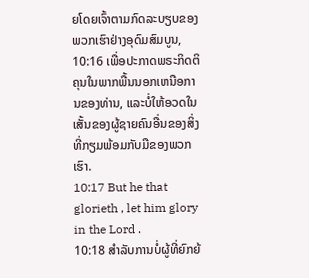ຍໂດຍເຈົ້າຕາມກົດລະບຽບຂອງພວກເຮົາຢ່າງອຸດົມສົມບູນ,
10:16 ເພື່ອປະກາດພຣະກິດຕິຄຸນໃນພາກພື້ນນອກເຫນືອການຂອງທ່ານ, ແລະບໍ່ໃຫ້ອວດໃນ
ເສັ້ນຂອງຜູ້ຊາຍຄົນອື່ນຂອງສິ່ງທີ່ກຽມພ້ອມກັບມືຂອງພວກເຮົາ.
10:17 But he that glorieth , let him glory in the Lord .
10:18 ສໍາລັບການບໍ່ຜູ້ທີ່ຍົກຍ້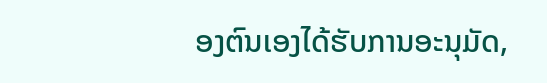ອງຕົນເອງໄດ້ຮັບການອະນຸມັດ,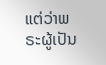ແຕ່ວ່າພຣະຜູ້ເປັນ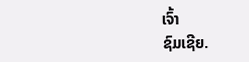ເຈົ້າ
ຊົມເຊີຍ.